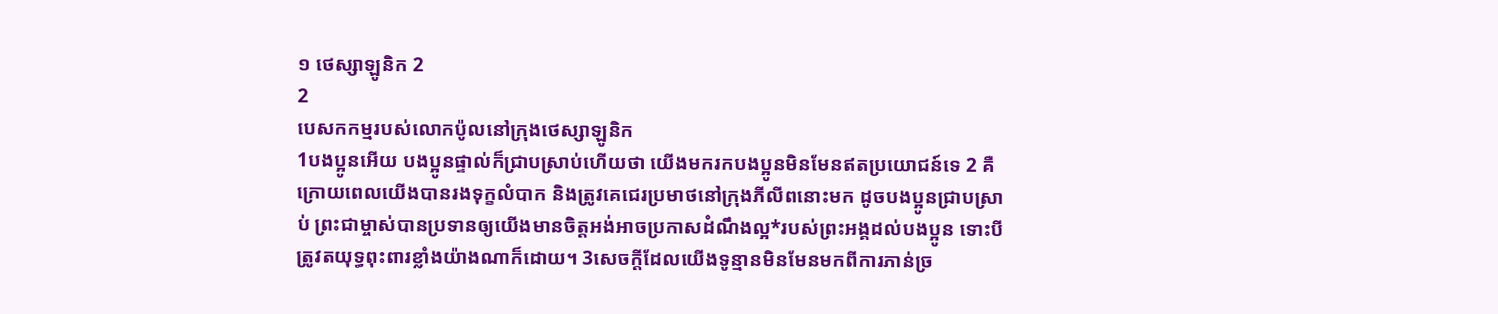១ ថេស្សាឡូនិក 2
2
បេសកកម្មរបស់លោកប៉ូលនៅក្រុងថេស្សាឡូនិក
1បងប្អូនអើយ បងប្អូនផ្ទាល់ក៏ជ្រាបស្រាប់ហើយថា យើងមករកបងប្អូនមិនមែនឥតប្រយោជន៍ទេ 2 គឺក្រោយពេលយើងបានរងទុក្ខលំបាក និងត្រូវគេជេរប្រមាថនៅក្រុងភីលីពនោះមក ដូចបងប្អូនជ្រាបស្រាប់ ព្រះជាម្ចាស់បានប្រទានឲ្យយើងមានចិត្តអង់អាចប្រកាសដំណឹងល្អ*របស់ព្រះអង្គដល់បងប្អូន ទោះបីត្រូវតយុទ្ធពុះពារខ្លាំងយ៉ាងណាក៏ដោយ។ 3សេចក្ដីដែលយើងទូន្មានមិនមែនមកពីការភាន់ច្រ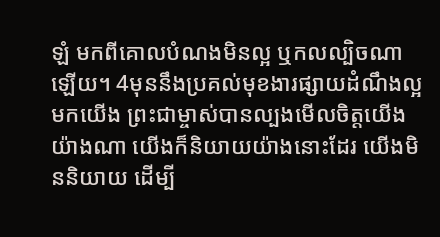ឡំ មកពីគោលបំណងមិនល្អ ឬកលល្បិចណាឡើយ។ 4មុននឹងប្រគល់មុខងារផ្សាយដំណឹងល្អមកយើង ព្រះជាម្ចាស់បានល្បងមើលចិត្តយើងយ៉ាងណា យើងក៏និយាយយ៉ាងនោះដែរ យើងមិននិយាយ ដើម្បី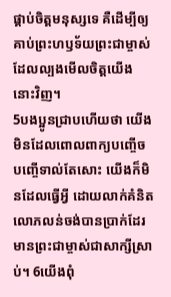ផ្គាប់ចិត្តមនុស្សទេ គឺដើម្បីឲ្យគាប់ព្រះហឫទ័យព្រះជាម្ចាស់ ដែលល្បងមើលចិត្តយើងនោះវិញ។
5បងប្អូនជ្រាបហើយថា យើងមិនដែលពោលពាក្យបញ្ចើចបញ្ចើទាល់តែសោះ យើងក៏មិនដែលធ្វើអ្វី ដោយលាក់គំនិតលោភលន់ចង់បានប្រាក់ដែរ មានព្រះជាម្ចាស់ជាសាក្សីស្រាប់។ 6យើងពុំ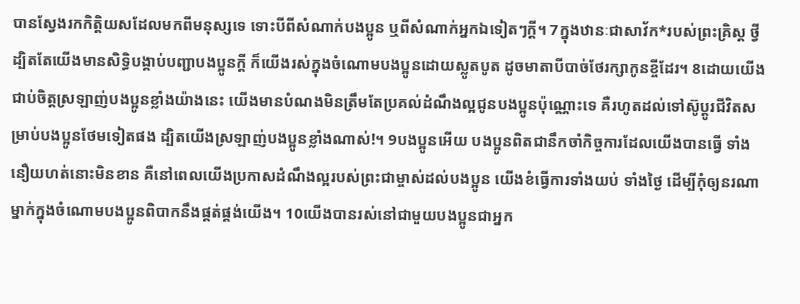បានស្វែងរកកិត្តិយសដែលមកពីមនុស្សទេ ទោះបីពីសំណាក់បងប្អូន ឬពីសំណាក់អ្នកឯទៀតៗក្ដី។ 7ក្នុងឋានៈជាសាវ័ក*របស់ព្រះគ្រិស្ត ថ្វីដ្បិតតែយើងមានសិទ្ធិបង្គាប់បញ្ជាបងប្អូនក្ដី ក៏យើងរស់ក្នុងចំណោមបងប្អូនដោយស្លូតបូត ដូចមាតាបីបាច់ថែរក្សាកូនខ្ចីដែរ។ 8ដោយយើងជាប់ចិត្តស្រឡាញ់បងប្អូនខ្លាំងយ៉ាងនេះ យើងមានបំណងមិនត្រឹមតែប្រគល់ដំណឹងល្អជូនបងប្អូនប៉ុណ្ណោះទេ គឺរហូតដល់ទៅស៊ូប្ដូរជីវិតសម្រាប់បងប្អូនថែមទៀតផង ដ្បិតយើងស្រឡាញ់បងប្អូនខ្លាំងណាស់!។ 9បងប្អូនអើយ បងប្អូនពិតជានឹកចាំកិច្ចការដែលយើងបានធ្វើ ទាំងនឿយហត់នោះមិនខាន គឺនៅពេលយើងប្រកាសដំណឹងល្អរបស់ព្រះជាម្ចាស់ដល់បងប្អូន យើងខំធ្វើការទាំងយប់ ទាំងថ្ងៃ ដើម្បីកុំឲ្យនរណាម្នាក់ក្នុងចំណោមបងប្អូនពិបាកនឹងផ្គត់ផ្គង់យើង។ 10យើងបានរស់នៅជាមួយបងប្អូនជាអ្នក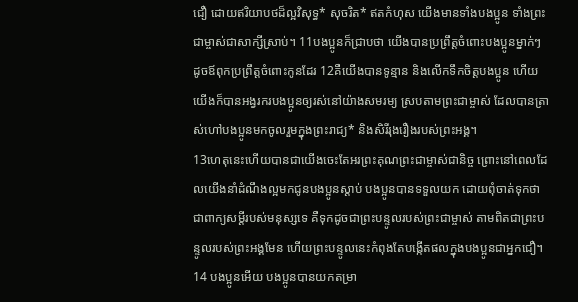ជឿ ដោយឥរិយាបថដ៏ល្អវិសុទ្ធ* សុចរិត* ឥតកំហុស យើងមានទាំងបងប្អូន ទាំងព្រះជាម្ចាស់ជាសាក្សីស្រាប់។ 11បងប្អូនក៏ជ្រាបថា យើងបានប្រព្រឹត្តចំពោះបងប្អូនម្នាក់ៗ ដូចឪពុកប្រព្រឹត្តចំពោះកូនដែរ 12គឺយើងបានទូន្មាន និងលើកទឹកចិត្តបងប្អូន ហើយយើងក៏បានអង្វរករបងប្អូនឲ្យរស់នៅយ៉ាងសមរម្យ ស្របតាមព្រះជាម្ចាស់ ដែលបានត្រាស់ហៅបងប្អូនមកចូលរួមក្នុងព្រះរាជ្យ* និងសិរីរុងរឿងរបស់ព្រះអង្គ។
13ហេតុនេះហើយបានជាយើងចេះតែអរព្រះគុណព្រះជាម្ចាស់ជានិច្ច ព្រោះនៅពេលដែលយើងនាំដំណឹងល្អមកជូនបងប្អូនស្ដាប់ បងប្អូនបានទទួលយក ដោយពុំចាត់ទុកថាជាពាក្យសម្ដីរបស់មនុស្សទេ គឺទុកដូចជាព្រះបន្ទូលរបស់ព្រះជាម្ចាស់ តាមពិតជាព្រះបន្ទូលរបស់ព្រះអង្គមែន ហើយព្រះបន្ទូលនេះកំពុងតែបង្កើតផលក្នុងបងប្អូនជាអ្នកជឿ។ 14 បងប្អូនអើយ បងប្អូនបានយកតម្រា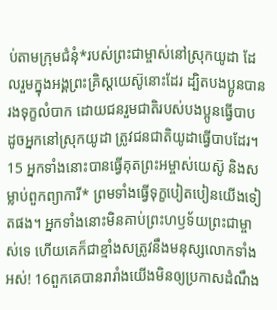ប់តាមក្រុមជំនុំ*របស់ព្រះជាម្ចាស់នៅស្រុកយូដា ដែលរួមក្នុងអង្គព្រះគ្រិស្តយេស៊ូនោះដែរ ដ្បិតបងប្អូនបានរងទុក្ខលំបាក ដោយជនរួមជាតិរបស់បងប្អូនធ្វើបាប ដូចអ្នកនៅស្រុកយូដា ត្រូវជនជាតិយូដាធ្វើបាបដែរ។ 15 អ្នកទាំងនោះបានធ្វើគុតព្រះអម្ចាស់យេស៊ូ និងសម្លាប់ពួកព្យាការី* ព្រមទាំងធ្វើទុក្ខបៀតបៀនយើងទៀតផង។ អ្នកទាំងនោះមិនគាប់ព្រះហឫទ័យព្រះជាម្ចាស់ទេ ហើយគេក៏ជាខ្មាំងសត្រូវនឹងមនុស្សលោកទាំងអស់! 16ពួកគេបានរារាំងយើងមិនឲ្យប្រកាសដំណឹង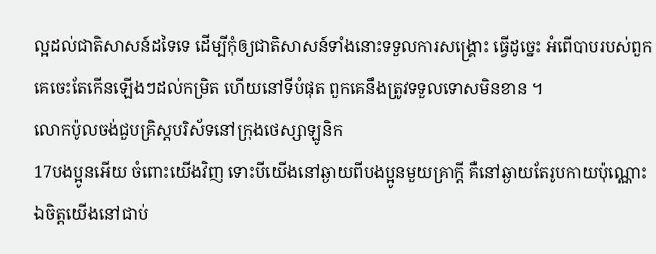ល្អដល់ជាតិសាសន៍ដទៃទេ ដើម្បីកុំឲ្យជាតិសាសន៍ទាំងនោះទទួលការសង្គ្រោះ ធ្វើដូច្នេះ អំពើបាបរបស់ពួកគេចេះតែកើនឡើងៗដល់កម្រិត ហើយនៅទីបំផុត ពួកគេនឹងត្រូវទទួលទោសមិនខាន ។
លោកប៉ូលចង់ជួបគ្រិស្តបរិស័ទនៅក្រុងថេស្សាឡូនិក
17បងប្អូនអើយ ចំពោះយើងវិញ ទោះបីយើងនៅឆ្ងាយពីបងប្អូនមួយគ្រាក្ដី គឺនៅឆ្ងាយតែរូបកាយប៉ុណ្ណោះ ឯចិត្តយើងនៅជាប់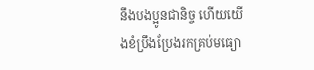នឹងបងប្អូនជានិច្ច ហើយយើងខំប្រឹងប្រែងរកគ្រប់មធ្យោ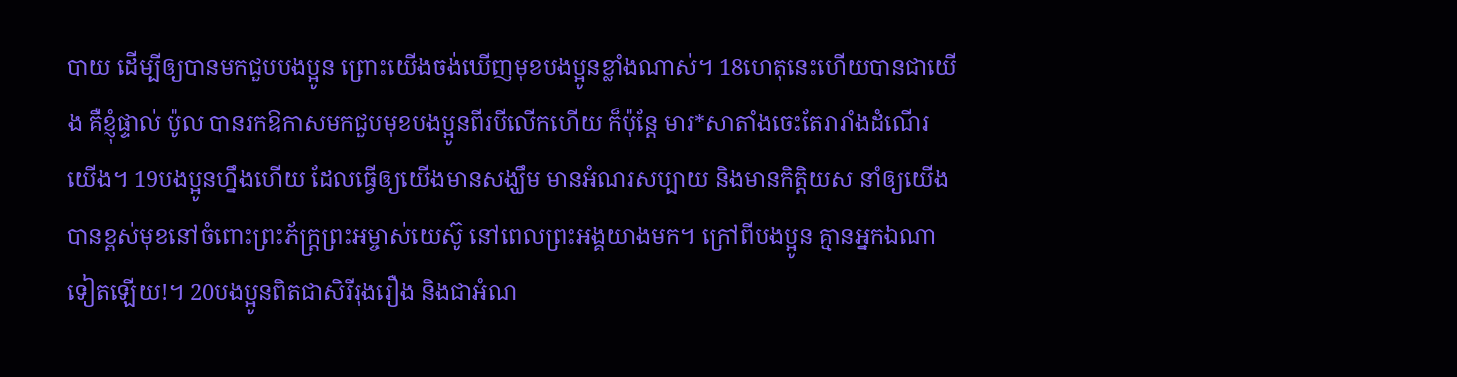បាយ ដើម្បីឲ្យបានមកជួបបងប្អូន ព្រោះយើងចង់ឃើញមុខបងប្អូនខ្លាំងណាស់។ 18ហេតុនេះហើយបានជាយើង គឺខ្ញុំផ្ទាល់ ប៉ូល បានរកឱកាសមកជួបមុខបងប្អូនពីរបីលើកហើយ ក៏ប៉ុន្តែ មារ*សាតាំងចេះតែរារាំងដំណើរយើង។ 19បងប្អូនហ្នឹងហើយ ដែលធ្វើឲ្យយើងមានសង្ឃឹម មានអំណរសប្បាយ និងមានកិត្តិយស នាំឲ្យយើងបានខ្ពស់មុខនៅចំពោះព្រះភ័ក្ត្រព្រះអម្ចាស់យេស៊ូ នៅពេលព្រះអង្គយាងមក។ ក្រៅពីបងប្អូន គ្មានអ្នកឯណាទៀតឡើយ!។ 20បងប្អូនពិតជាសិរីរុងរឿង និងជាអំណ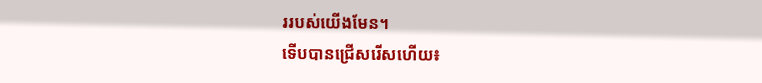ររបស់យើងមែន។
ទើបបានជ្រើសរើសហើយ៖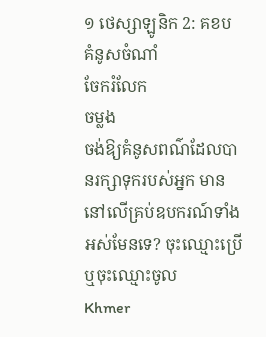១ ថេស្សាឡូនិក 2: គខប
គំនូសចំណាំ
ចែករំលែក
ចម្លង
ចង់ឱ្យគំនូសពណ៌ដែលបានរក្សាទុករបស់អ្នក មាននៅលើគ្រប់ឧបករណ៍ទាំងអស់មែនទេ? ចុះឈ្មោះប្រើ ឬចុះឈ្មោះចូល
Khmer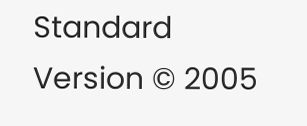Standard Version © 2005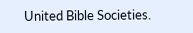United Bible Societies.